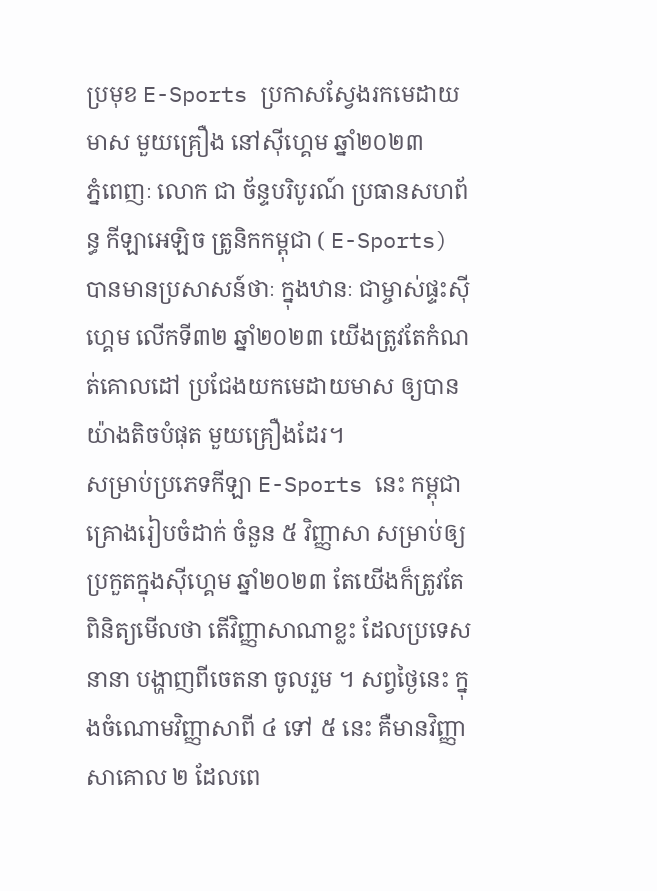ប្រមុខ E-Sports ប្រកាសស្វែងរកមេដាយមាស មួយគ្រឿង នៅស៊ីហ្គេម ឆ្នាំ២០២៣
ភ្នំពេញៈ លោក ជា ច័ន្ទបរិបូរណ៍ ប្រធានសហព័ន្ធ កីឡាអេឡិច ត្រូនិកកម្ពុជា ( E-Sports) បានមានប្រសាសន៍ថាៈ ក្នុងឋានៈ ជាម្ចាស់ផ្ទះស៊ីហ្គេម លើកទី៣២ ឆ្នាំ២០២៣ យើងត្រូវតែកំណត់គោលដៅ ប្រជែងយកមេដាយមាស ឲ្យបានយ៉ាងតិចបំផុត មួយគ្រឿងដែរ។
សម្រាប់ប្រភេទកីឡា E-Sports នេះ កម្ពុជាគ្រោងរៀបចំដាក់ ចំនួន ៥ វិញ្ញាសា សម្រាប់ឲ្យប្រកួតក្នុងស៊ីហ្គេម ឆ្នាំ២០២៣ តែយើងក៏ត្រូវតែពិនិត្យមើលថា តើវិញ្ញាសាណាខ្លះ ដែលប្រទេសនានា បង្ហាញពីចេតនា ចូលរួម ។ សព្វថ្ងៃនេះ ក្នុងចំណោមវិញ្ញាសាពី ៤ ទៅ ៥ នេះ គឺមានវិញ្ញាសាគោល ២ ដែលពេ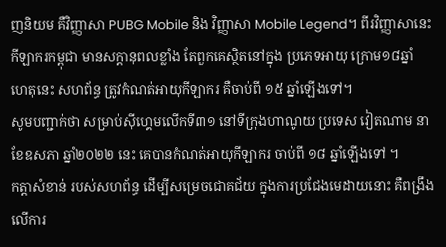ញនិយម គឺវិញ្ញាសា PUBG Mobile និង វិញ្ញាសា Mobile Legend។ ពីរវិញ្ញាសានេះ កីឡាករកម្ពុជា មានសក្ដានុពលខ្លាំង តែពួកគេស្ថិតនៅក្នុង ប្រភេទអាយុ ក្រោម១៨ឆ្នាំ ហេតុនេះ សហព័ន្ធ ត្រូវកំណត់អាយុកីឡាករ គឺចាប់ពី ១៥ ឆ្នាំឡើងទៅ។
សូមបញ្ជាក់ថា សម្រាប់ស៊ីហ្គេមលើកទី៣១ នៅទីក្រុងហាណូយ ប្រទេស វៀតណាម នាខែឧសភា ឆ្នាំ២០២២ នេះ គេបានកំណត់អាយុកីឡាករ ចាប់ពី ១៨ ឆ្នាំឡើងទៅ ។
កត្តាសំខាន់ របស់សហព័ន្ធ ដើម្បីសម្រេចជោគជ័យ ក្នុងការប្រជែងមេដាយនោះ គឺពង្រឹងលើការ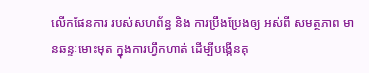លើកផែនការ របស់សហព័ន្ធ និង ការប្រឹងប្រែងឲ្យ អស់ពី សមត្ថភាព មានឆន្ទៈមោះមុត ក្នុងការហ្វឹកហាត់ ដើម្បីបង្កើនគុ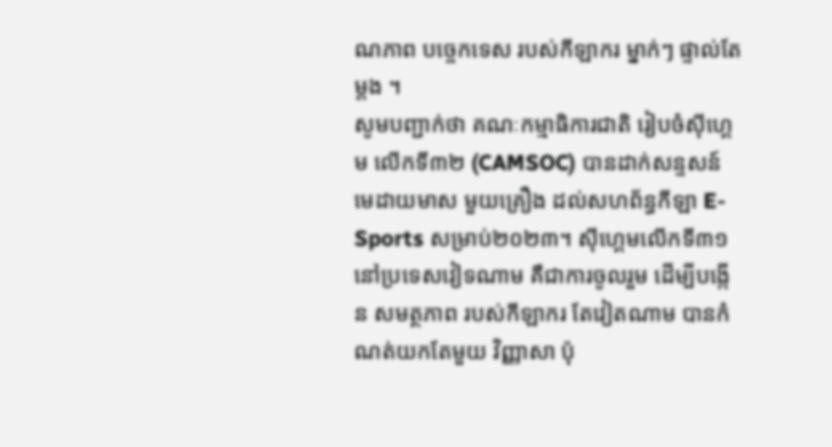ណភាព បច្ចេកទេស របស់កីឡាករ ម្នាក់ៗ ផ្ទាល់តែម្ដង ។
សូមបញ្ជាក់ថា គណៈកម្មាធិការជាតិ រៀបចំស៊ីហ្គេម លើកទី៣២ (CAMSOC) បានដាក់សន្ទសន៍ មេដាយមាស មួយគ្រឿង ដល់សហព័ន្ធកីឡា E-Sports សម្រាប់២០២៣។ ស៊ីហ្គេមលើកទី៣១ នៅប្រទេសវៀទណាម គឺជាការចូលរួម ដើម្បីបង្កើន សមត្ថភាព របស់កីឡាករ តែវៀតណាម បានកំណត់យកតែមួយ វិញ្ញាសា ប៉ុ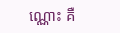ណ្ណោះ គឺ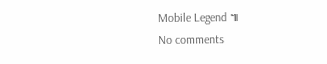Mobile Legend ៕
No comments